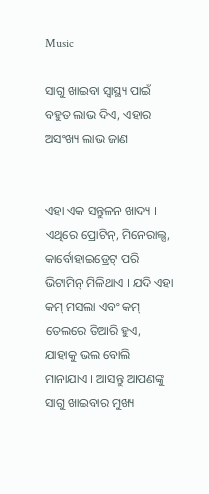Music

ସାଗୁ ଖାଇବା ସ୍ୱାସ୍ଥ୍ୟ ପାଇଁ ବହୁତ ଲାଭ ଦିଏ, ଏହାର ଅସଂଖ୍ୟ ଲାଭ ଜାଣ


ଏହା ଏକ ସନ୍ତୁଳନ ଖାଦ୍ୟ । ଏଥିରେ ପ୍ରୋଟିନ୍, ମିନେରାଲ୍ସ, କାର୍ବୋହାଇଡ୍ରେଟ୍ ପରି ଭିଟାମିନ୍ ମିଳିଥାଏ । ଯଦି ଏହା କମ୍ ମସଲା ଏବଂ କମ୍ ତେଲରେ ତିଆରି ହୁଏ, ଯାହାକୁ ଭଲ ବୋଲି ମାନାଯାଏ । ଆସନ୍ତୁ ଆପଣଙ୍କୁ ସାଗୁ ଖାଇବାର ମୁଖ୍ୟ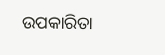ଉପକାରିତା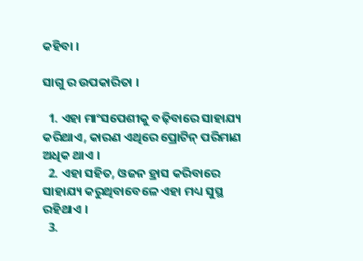କହିବା ।

ସାଗୁ ର ଉପକାରିତା ।

  1. ଏହା ମାଂସପେଶୀକୁ ବଢ଼ିବାରେ ସାହାଯ୍ୟ କରିଥାଏ, କାରଣ ଏଥିରେ ପ୍ରୋଟିନ୍ ପରିମାଣ ଅଧିକ ଥାଏ ।
  2. ଏହା ସହିତ, ଓଜନ ହ୍ରାସ କରିବାରେ ସାହାଯ୍ୟ କରୁଥିବାବେଳେ ଏହା ମଧ୍ୟ ସୁସ୍ଥ ରହିଥାଏ ।
  3.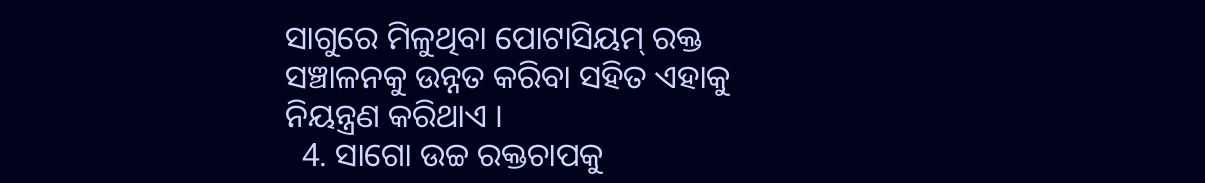ସାଗୁରେ ମିଳୁଥିବା ପୋଟାସିୟମ୍ ରକ୍ତ ସଞ୍ଚାଳନକୁ ଉନ୍ନତ କରିବା ସହିତ ଏହାକୁ ନିୟନ୍ତ୍ରଣ କରିଥାଏ ।
  4. ସାଗୋ ଉଚ୍ଚ ରକ୍ତଚାପକୁ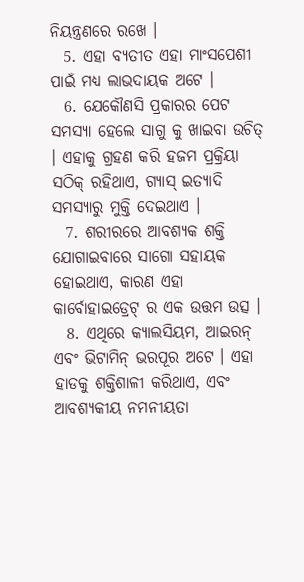ନିୟନ୍ତ୍ରଣରେ ରଖେ ।
  5. ଏହା ବ୍ୟତୀତ ଏହା ମାଂସପେଶୀ ପାଇଁ ମଧ୍ୟ ଲାଭଦାୟକ ଅଟେ ।
  6. ଯେକୌଣସି ପ୍ରକାରର ପେଟ ସମସ୍ୟା ହେଲେ ସାଗୁ କୁ ଖାଇବା ଉଚିତ୍ । ଏହାକୁ ଗ୍ରହଣ କରି ହଜମ ପ୍ରକ୍ରିୟା ସଠିକ୍ ରହିଥାଏ, ଗ୍ୟାସ୍ ଇତ୍ୟାଦି ସମସ୍ୟାରୁ ମୁକ୍ତି ଦେଇଥାଏ ।
  7. ଶରୀରରେ ଆବଶ୍ୟକ ଶକ୍ତି ଯୋଗାଇବାରେ ସାଗୋ ସହାୟକ ହୋଇଥାଏ, କାରଣ ଏହା କାର୍ବୋହାଇଡ୍ରେଟ୍ ର ଏକ ଉତ୍ତମ ଉତ୍ସ ।
  8. ଏଥିରେ କ୍ୟାଲସିୟମ, ଆଇରନ୍ ଏବଂ ଭିଟାମିନ୍ ଭରପୂର ଅଟେ । ଏହା ହାଡକୁ ଶକ୍ତିଶାଳୀ କରିଥାଏ, ଏବଂ ଆବଶ୍ୟକୀୟ ନମନୀୟତା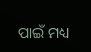ପାଇଁ ମଧ୍ୟ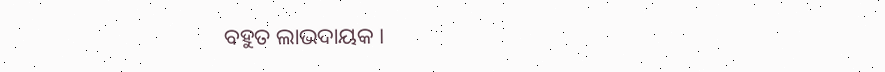ବହୁତ ଲାଭଦାୟକ ।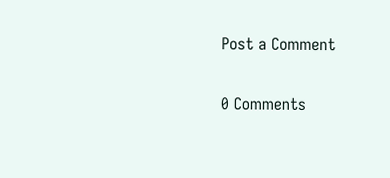Post a Comment

0 Comments